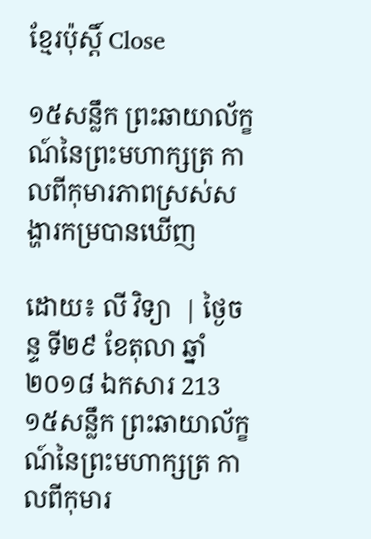ខ្មែរប៉ុស្ដិ៍ Close

១៥សន្លឹក ព្រះឆាយាល័ក្ខណ៍នៃព្រះមហាក្សត្រ កាលពីកុមារភាពស្រស់សង្ហារកម្របានឃើញ

ដោយ៖ លី វិទ្យា  | ថ្ងៃចន្ទ ទី២៩ ខែតុលា ឆ្នាំ២០១៨ ឯកសារ 213
១៥សន្លឹក ព្រះឆាយាល័ក្ខណ៍នៃព្រះមហាក្សត្រ កាលពីកុមារ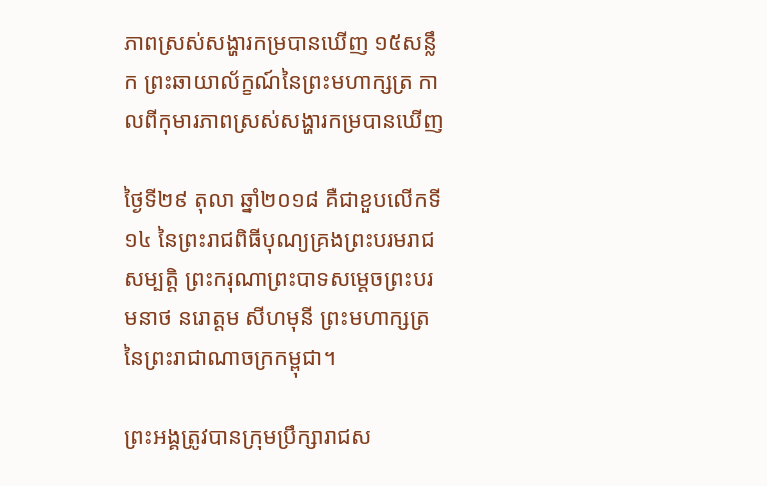ភាពស្រស់សង្ហារកម្របានឃើញ ១៥សន្លឹក ព្រះឆាយាល័ក្ខណ៍នៃព្រះមហាក្សត្រ កាលពីកុមារភាពស្រស់សង្ហារកម្របានឃើញ

ថ្ងៃទី២៩ តុលា ឆ្នាំ២០១៨ គឺជាខួបលើកទី១៤ នៃព្រះរាជពិធីបុណ្យគ្រងព្រះបរមរាជសម្បត្តិ ព្រះករុណាព្រះបាទសម្តេចព្រះបរមនាថ នរោត្តម សីហមុនី ព្រះមហាក្សត្រ នៃព្រះរាជាណាចក្រកម្ពុជា។

ព្រះអង្គត្រូវបានក្រុមប្រឹក្សារាជស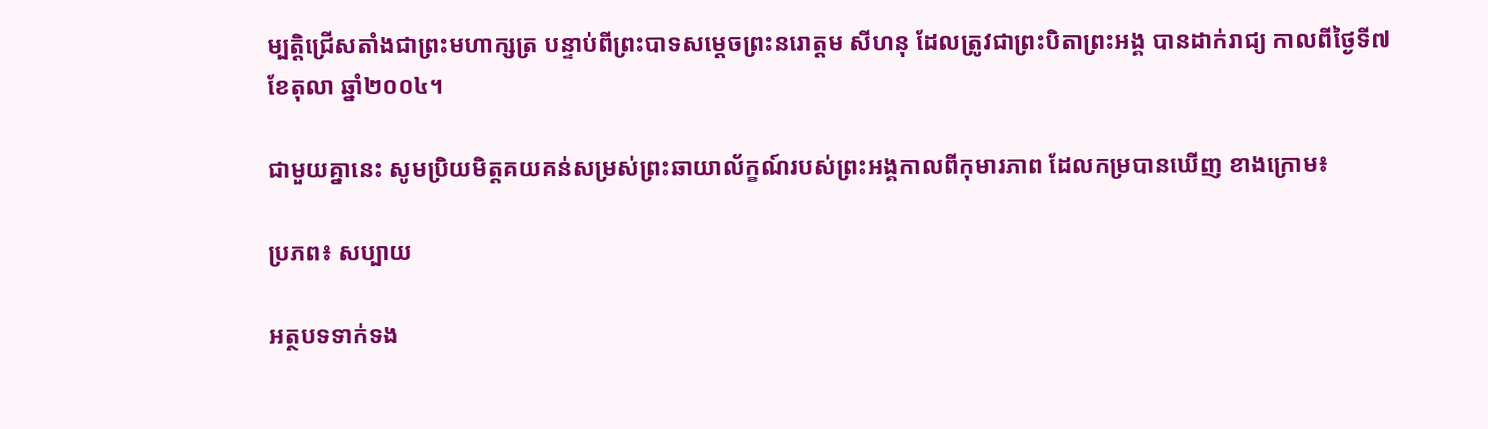ម្បត្តិជ្រើសតាំងជាព្រះមហាក្សត្រ បន្ទាប់ពីព្រះបាទសម្តេចព្រះនរោត្តម សីហនុ ដែលត្រូវជាព្រះបិតាព្រះអង្គ បានដាក់រាជ្យ កាលពីថ្ងៃទី៧ ខែតុលា ឆ្នាំ២០០៤។

ជាមួយគ្នានេះ សូមប្រិយមិត្តគយគន់សម្រស់ព្រះឆាយាល័ក្ខណ៍របស់ព្រះអង្គកាលពីកុមារភាព ដែលកម្របានឃើញ ខាងក្រោម៖

ប្រភព៖ សប្បាយ

អត្ថបទទាក់ទង